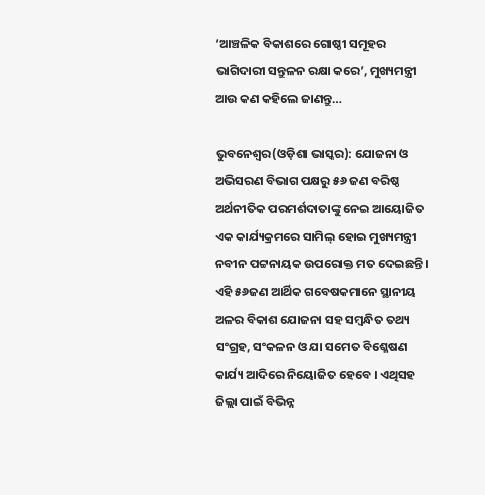‘ଆଞ୍ଚଳିକ ବିକାଶରେ ଗୋଷ୍ଠୀ ସମୂହର ଭାଗିଦାରୀ ସନ୍ତୁଳନ ରକ୍ଷା କରେ’, ମୁଖ୍ୟମନ୍ତ୍ରୀ ଆଉ କଣ କହିଲେ ଜାଣନ୍ତୁ…

ଭୁବନେଶ୍ୱର(ଓଡ଼ିଶା ଭାସ୍କର): ଯୋଜନା ଓ ଅଭିସରଣ ବିଭାଗ ପକ୍ଷରୁ ୫୬ ଜଣ ବରିଷ୍ଠ ଅର୍ଥନୀତିକ ପରମର୍ଶଦାତାଙ୍କୁ ନେଇ ଆୟୋଜିତ ଏକ କାର୍ଯ୍ୟକ୍ରମରେ ସାମିଲ୍ ହୋଇ ମୁଖ୍ୟମନ୍ତ୍ରୀ ନବୀନ ପଟ୍ଟନାୟକ ଉପରୋକ୍ତ ମତ ଦେଇଛନ୍ତି । ଏହି ୫୬ଜଣ ଆର୍ଥିକ ଗବେଷକମାନେ ସ୍ଥାନୀୟ ଅଳର ବିକାଶ ଯୋଜନା ସହ ସମ୍ବନ୍ଧିତ ତଥ୍ୟ ସଂଗ୍ରହ, ସଂକଳନ ଓ ଯା ସମେତ ବିଶ୍ଳେଷଣ କାର୍ଯ୍ୟ ଆଦିରେ ନିୟୋଜିତ ହେବେ । ଏଥିସହ ଜିଲ୍ଲା ପାଇଁ ବିଭିନ୍ନ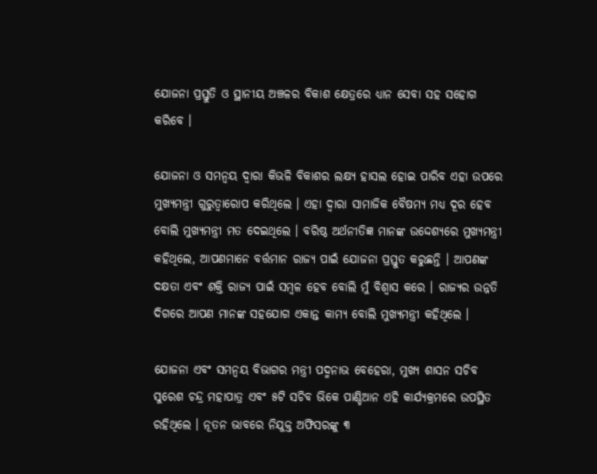ଯୋଜନା ପ୍ରସ୍ତୁତି ଓ ସ୍ଥାନୀୟ ଅଞ୍ଚଳର ବିକାଶ କ୍ଷେତ୍ରରେ ଧ୍ୟାନ ସେବା ସହ ସହୋଗ କରିବେ ।

ଯୋଜନା ଓ ସମନ୍ୱୟ ଦ୍ୱାରା କିଭଳି ବିକାଶର ଲକ୍ଷ୍ୟ ହାସଲ ହୋଇ ପାରିବ ଏହା ଉପରେ ମୁଖ୍ୟମନ୍ତ୍ରୀ ଗୁରୁତ୍ୱାରୋପ କରିଥିଲେ । ଏହା ଦ୍ୱାରା ସାମାଜିକ ବୈଷମ୍ୟ ମଧ୍ୟ ଦୂର ହେବ ବୋଲି ମୁଖ୍ୟମନ୍ତ୍ରୀ ମତ ଦେଇଥିଲେ । ବରିଷ୍ଠ ଅର୍ଥନୀତିଜ୍ଞ ମାନଙ୍କ ଉଦ୍ଦେଶ୍ୟରେ ମୁଖ୍ୟମନ୍ତ୍ରୀ କହିଥିଲେ, ଆପଣମାନେ ବର୍ତ୍ତମାନ ରାଜ୍ୟ ପାଇଁ ଯୋଜନା ପ୍ରସ୍ତୁତ କରୁଛନ୍ତି । ଆପଣଙ୍କ ଦକ୍ଷତା ଏବଂ ଶକ୍ତି ରାଜ୍ୟ ପାଇଁ ସମ୍ବଳ ହେବ ବୋଲି ମୁଁ ବିଶ୍ୱାସ କରେ । ରାଜ୍ୟର ଉନ୍ନତି ଦିଗରେ ଆପଣ ମାନଙ୍କ ସହଯୋଗ ଏକାନ୍ତ କାମ୍ୟ ବୋଲି ମୁଖ୍ୟମନ୍ତ୍ରୀ କହିଥିଲେ ।

ଯୋଜନା ଏବଂ ସମନ୍ୱୟ ବିଭାଗର ମନ୍ତ୍ରୀ ପଦ୍ମନାଭ ବେହେରା, ମୁଖ୍ୟ ଶାସନ ସଚିବ ସୁରେଶ ଚନ୍ଦ୍ର ମହାପାତ୍ର ଏବଂ ୫ଟି ସଚିବ ଭିକେ ପାଣ୍ଡିଆନ ଏହି କାର୍ଯ୍ୟକ୍ରମରେ ଉପସ୍ଥିତ ରହିଥିଲେ । ନୂତନ ଭାବରେ ନିଯୁକ୍ତ ଅଫିସରଙ୍କୁ ୩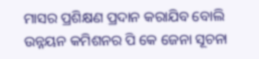ମାସର ପ୍ରଶିକ୍ଷଣ ପ୍ରଦାନ କରାଯିବ ବୋଲି ଉନ୍ନୟନ କମିଶନର ପି କେ ଜେନା ସୂଚନା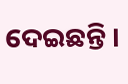ଦେଇଛନ୍ତି ।